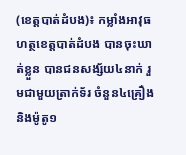(ខេត្តបាត់ដំបង)៖ កម្លាំងអាវុធហត្ថខេត្តបាត់ដំបង បានចុះឃាត់ខ្លួន បានជនសង្ស័យ៤នាក់ រួមជាមួយត្រាក់ទ័រ ចំនួន៤គ្រឿង និងម៉ូតូ១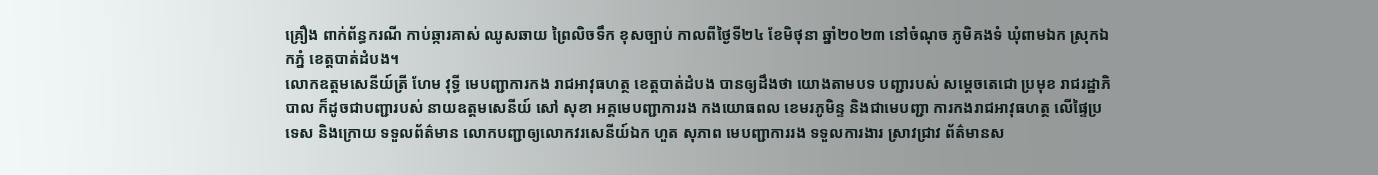គ្រឿង ពាក់ព័ន្ធករណី កាប់ឆ្ការគាស់ ឈូសឆាយ ព្រៃលិចទឹក ខុសច្បាប់ កាលពីថ្ងៃទី២៤ ខែមិថុនា ឆ្នាំ២០២៣ នៅចំណុច ភូមិគងទំ ឃុំពាមឯក ស្រុកឯកភ្នំ ខេត្តបាត់ដំបង។
លោកឧត្តមសេនីយ៍ត្រី ហែម វុទ្ធី មេបញ្ជាការកង រាជអាវុធហត្ថ ខេត្តបាត់ដំបង បានឲ្យដឹងថា យោងតាមបទ បញ្ជារបស់ សម្តេចតេជោ ប្រមុខ រាជរដ្ឋាភិបាល ក៏ដូចជាបញ្ជារបស់ នាយឧត្តមសេនីយ៍ សៅ សុខា អគ្គមេបញ្ជាការរង កងយោធពល ខេមរភូមិន្ទ និងជាមេបញ្ជា ការកងរាជអាវុធហត្ថ លើផ្ទៃប្រទេស និងក្រោយ ទទួលព័ត៌មាន លោកបញ្ជាឲ្យលោកវរសេនីយ៍ឯក ហួត សុភាព មេបញ្ជាការរង ទទួលការងារ ស្រាវជ្រាវ ព័ត៌មានស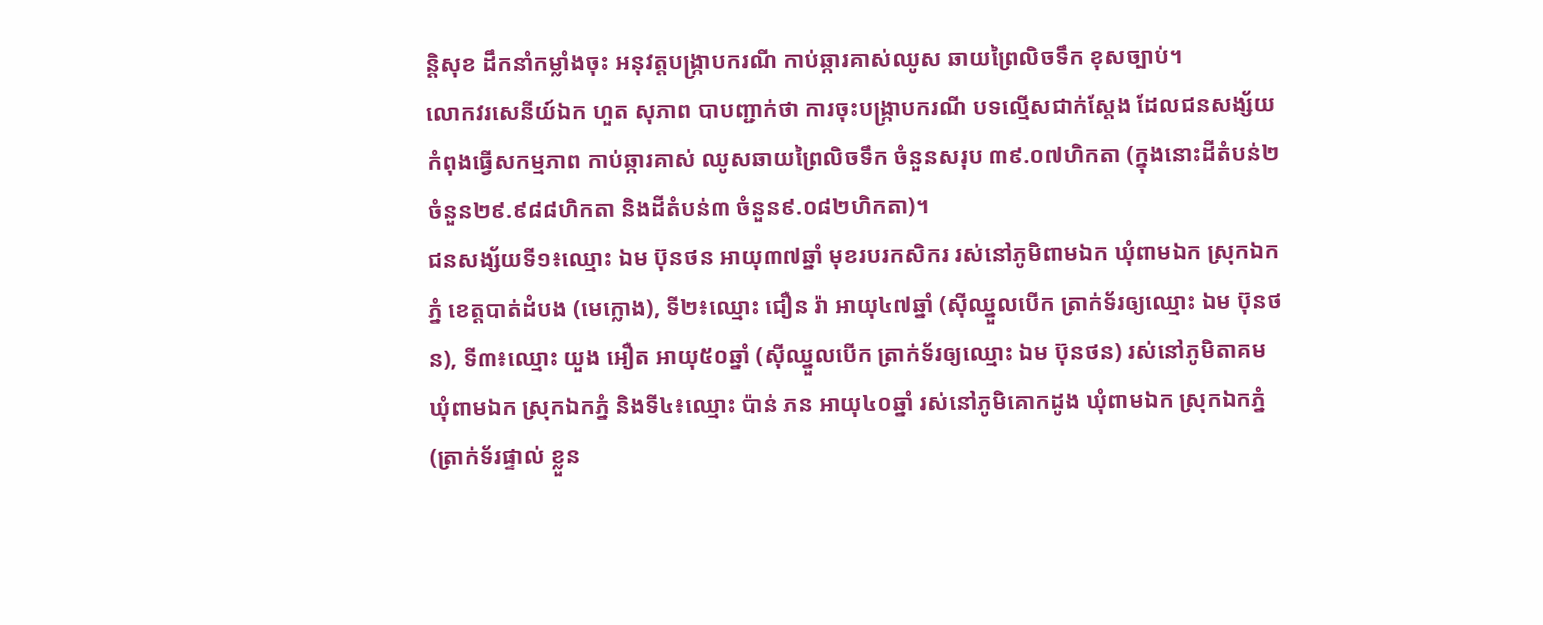ន្ដិសុខ ដឹកនាំកម្លាំងចុះ អនុវត្តបង្រ្កាបករណី កាប់ឆ្ការគាស់ឈូស ឆាយព្រៃលិចទឹក ខុសច្បាប់។
លោកវរសេនីយ៍ឯក ហួត សុភាព បាបញ្ជាក់ថា ការចុះបង្រ្កាបករណី បទល្មើសជាក់ស្តែង ដែលជនសង្ស័យ កំពុងធ្វើសកម្មភាព កាប់ឆ្ការគាស់ ឈូសឆាយព្រៃលិចទឹក ចំនួនសរុប ៣៩.០៧ហិកតា (ក្នុងនោះដីតំបន់២ ចំនួន២៩.៩៨៨ហិកតា និងដីតំបន់៣ ចំនួន៩.០៨២ហិកតា)។
ជនសង្ស័យទី១៖ឈ្មោះ ឯម ប៊ុនថន អាយុ៣៧ឆ្នាំ មុខរបរកសិករ រស់នៅភូមិពាមឯក ឃុំពាមឯក ស្រុកឯក ភ្នំ ខេត្តបាត់ដំបង (មេក្លោង), ទី២៖ឈ្មោះ ជឿន រ៉ា អាយុ៤៧ឆ្នាំ (ស៊ីឈ្នួលបើក ត្រាក់ទ័រឲ្យឈ្មោះ ឯម ប៊ុនថន), ទី៣៖ឈ្មោះ យួង អឿត អាយុ៥០ឆ្នាំ (ស៊ីឈ្នួលបើក ត្រាក់ទ័រឲ្យឈ្មោះ ឯម ប៊ុនថន) រស់នៅភូមិតាគម ឃុំពាមឯក ស្រុកឯកភ្នំ និងទី៤៖ឈ្មោះ ប៉ាន់ ភន អាយុ៤០ឆ្នាំ រស់នៅភូមិគោកដូង ឃុំពាមឯក ស្រុកឯកភ្នំ (ត្រាក់ទ័រផ្ទាល់ ខ្លួន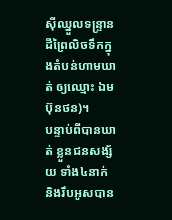ស៊ីឈ្នួលទន្ទ្រានដីព្រៃលិចទឹកក្នុងតំបន់ហាមឃាត់ ឲ្យឈ្មោះ ឯម ប៊ុនថន)។
បន្ទាប់ពីបានឃាត់ ខ្លួនជនសង្ស័យ ទាំង៤នាក់ និងរឹបអូសបាន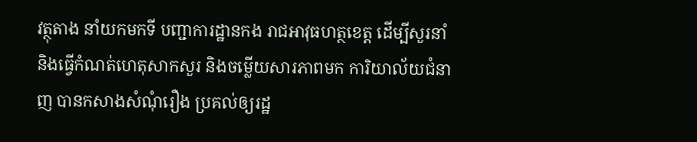វត្ថុតាង នាំយកមកទី បញ្ជាការដ្ឋានកង រាជអាវុធហត្ថខេត្ត ដើម្បីសួរនាំ និងធ្វើកំណត់ហេតុសាកសួរ និងចម្លើយសារភាពមក ការិយាល័យជំនាញ បានកសាងសំណុំរឿង ប្រគល់ឲ្យរដ្ឋ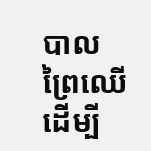បាល ព្រៃឈើ ដើម្បី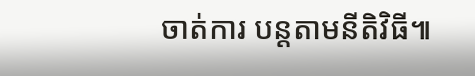ចាត់ការ បន្តតាមនីតិវិធី៕